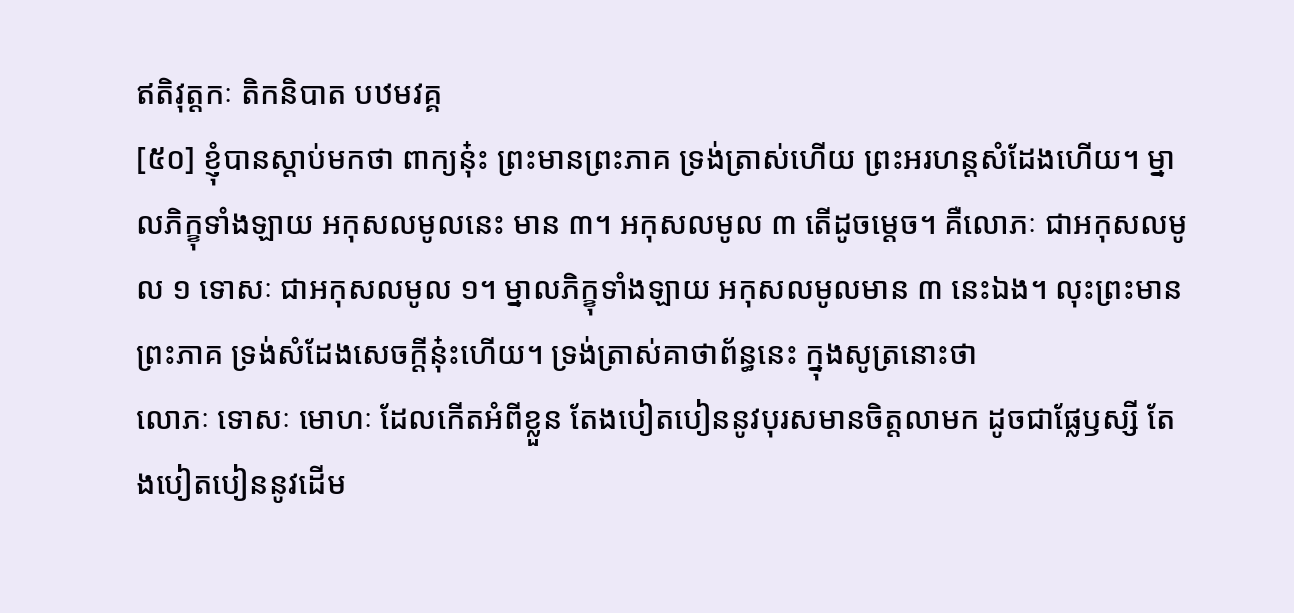ឥតិវុត្តកៈ តិកនិបាត បឋមវគ្គ
[៥០] ខ្ញុំបានស្ដាប់មកថា ពាក្យនុ៎ះ ព្រះមានព្រះភាគ ទ្រង់ត្រាស់ហើយ ព្រះអរហន្តសំដែងហើយ។ ម្នាលភិក្ខុទាំងឡាយ អកុសលមូលនេះ មាន ៣។ អកុសលមូល ៣ តើដូចម្ដេច។ គឺលោភៈ ជាអកុសលមូល ១ ទោសៈ ជាអកុសលមូល ១។ ម្នាលភិក្ខុទាំងឡាយ អកុសលមូលមាន ៣ នេះឯង។ លុះព្រះមានព្រះភាគ ទ្រង់សំដែងសេចក្ដីនុ៎ះហើយ។ ទ្រង់ត្រាស់គាថាព័ន្ធនេះ ក្នុងសូត្រនោះថា
លោភៈ ទោសៈ មោហៈ ដែលកើតអំពីខ្លួន តែងបៀតបៀននូវបុរសមានចិត្តលាមក ដូចជាផ្លែឫស្សី តែងបៀតបៀននូវដើម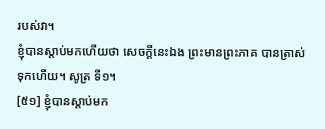របស់វា។
ខ្ញុំបានស្ដាប់មកហើយថា សេចក្ដីនេះឯង ព្រះមានព្រះភាគ បានត្រាស់ទុកហើយ។ សូត្រ ទី១។
[៥១] ខ្ញុំបានស្ដាប់មក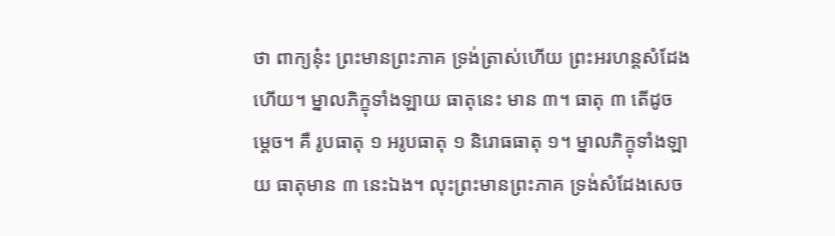ថា ពាក្យនុ៎ះ ព្រះមានព្រះភាគ ទ្រង់ត្រាស់ហើយ ព្រះអរហន្តសំដែងហើយ។ ម្នាលភិក្ខុទាំងឡាយ ធាតុនេះ មាន ៣។ ធាតុ ៣ តើដូចម្ដេច។ គឺ រូបធាតុ ១ អរូបធាតុ ១ និរោធធាតុ ១។ ម្នាលភិក្ខុទាំងឡាយ ធាតុមាន ៣ នេះឯង។ លុះព្រះមានព្រះភាគ ទ្រង់សំដែងសេច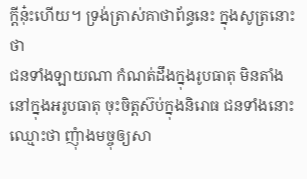ក្ដីនុ៎ះហើយ។ ទ្រង់ត្រាស់គាថាព័ន្ធនេះ ក្នុងសូត្រនោះថា
ជនទាំងឡាយណា កំណត់ដឹងក្នុងរូបធាតុ មិនតាំងនៅក្នុងអរូបធាតុ ចុះចិត្តស៊ប់ក្នុងនិរោធ ជនទាំងនោះ ឈ្មោះថា ញុំាងមច្ចុឲ្យសា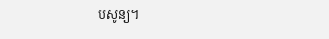បសូន្យ។